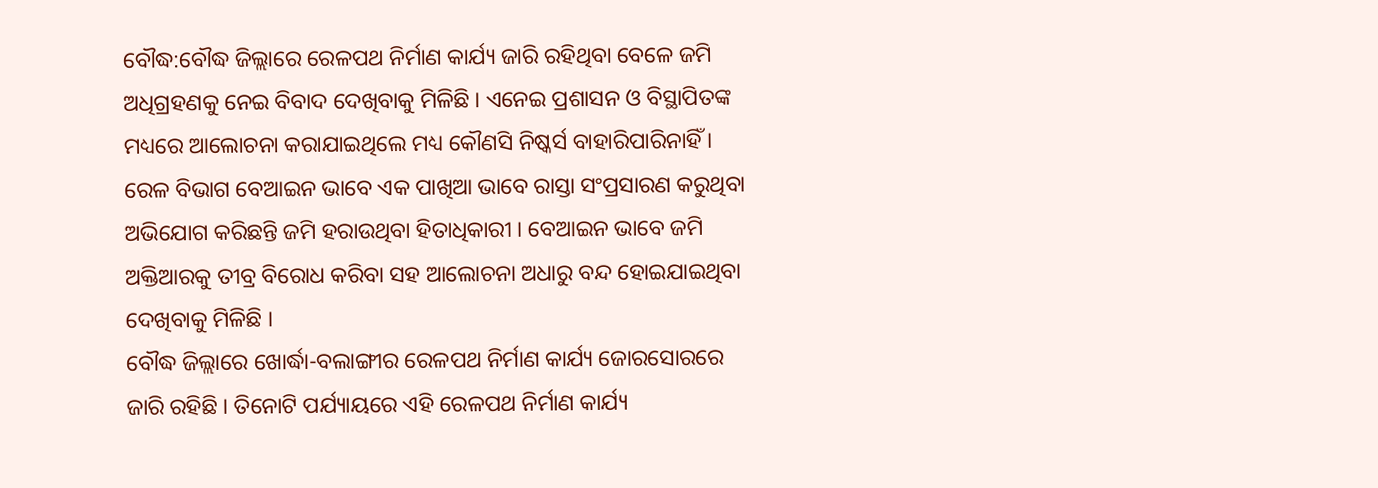ବୌଦ୍ଧ:ବୌଦ୍ଧ ଜିଲ୍ଲାରେ ରେଳପଥ ନିର୍ମାଣ କାର୍ଯ୍ୟ ଜାରି ରହିଥିବା ବେଳେ ଜମି ଅଧିଗ୍ରହଣକୁ ନେଇ ବିବାଦ ଦେଖିବାକୁ ମିଳିଛି । ଏନେଇ ପ୍ରଶାସନ ଓ ବିସ୍ଥାପିତଙ୍କ ମଧ୍ୟରେ ଆଲୋଚନା କରାଯାଇଥିଲେ ମଧ୍ୟ କୌଣସି ନିଷ୍କର୍ସ ବାହାରିପାରିନାହିଁ । ରେଳ ବିଭାଗ ବେଆଇନ ଭାବେ ଏକ ପାଖିଆ ଭାବେ ରାସ୍ତା ସଂପ୍ରସାରଣ କରୁଥିବା ଅଭିଯୋଗ କରିଛନ୍ତି ଜମି ହରାଉଥିବା ହିତାଧିକାରୀ । ବେଆଇନ ଭାବେ ଜମି ଅକ୍ତିଆରକୁ ତୀବ୍ର ବିରୋଧ କରିବା ସହ ଆଲୋଚନା ଅଧାରୁ ବନ୍ଦ ହୋଇଯାଇଥିବା ଦେଖିବାକୁ ମିଳିଛି ।
ବୌଦ୍ଧ ଜିଲ୍ଲାରେ ଖୋର୍ଦ୍ଧା-ବଲାଙ୍ଗୀର ରେଳପଥ ନିର୍ମାଣ କାର୍ଯ୍ୟ ଜୋରସୋରରେ ଜାରି ରହିଛି । ତିନୋଟି ପର୍ଯ୍ୟାୟରେ ଏହି ରେଳପଥ ନିର୍ମାଣ କାର୍ଯ୍ୟ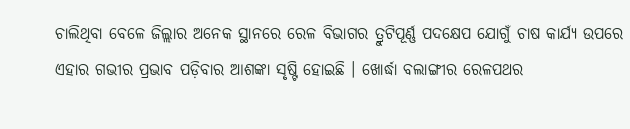ଚାଲିଥିବା ବେଳେ ଜିଲ୍ଲାର ଅନେକ ସ୍ଥାନରେ ରେଳ ବିଭାଗର ତ୍ରୁଟିପୂର୍ଣ୍ଣ ପଦକ୍ଷେପ ଯୋଗୁଁ ଚାଷ କାର୍ଯ୍ୟ ଉପରେ ଏହାର ଗଭୀର ପ୍ରଭାବ ପଡ଼ିବାର ଆଶଙ୍କା ସୃଷ୍ଟି ହୋଇଛି । ଖୋର୍ଦ୍ଧା ବଲାଙ୍ଗୀର ରେଳପଥର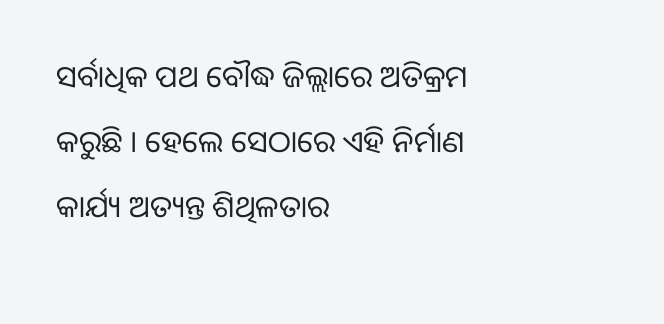ସର୍ବାଧିକ ପଥ ବୌଦ୍ଧ ଜିଲ୍ଲାରେ ଅତିକ୍ରମ କରୁଛି । ହେଲେ ସେଠାରେ ଏହି ନିର୍ମାଣ କାର୍ଯ୍ୟ ଅତ୍ୟନ୍ତ ଶିଥିଳତାର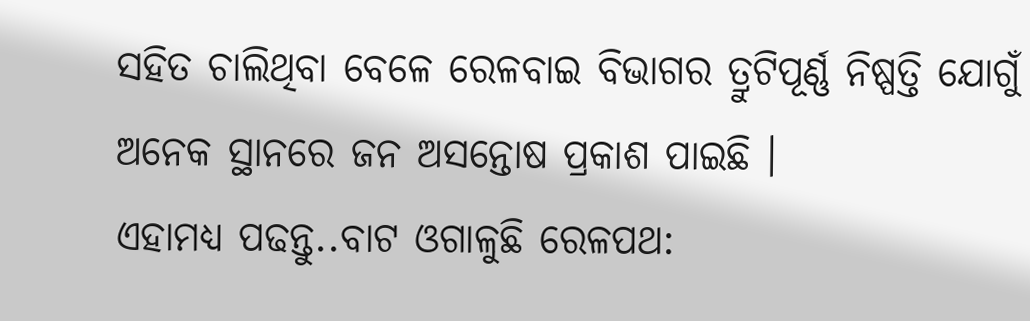ସହିତ ଚାଲିଥିବା ବେଳେ ରେଳବାଇ ବିଭାଗର ତ୍ରୁଟିପୂର୍ଣ୍ଣ ନିଷ୍ପତ୍ତି ଯୋଗୁଁ ଅନେକ ସ୍ଥାନରେ ଜନ ଅସନ୍ତୋଷ ପ୍ରକାଶ ପାଇଛି ।
ଏହାମଧ୍ୟ ପଢନ୍ତୁ..ବାଟ ଓଗାଳୁଛି ରେଳପଥ: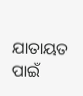ଯାତାୟତ ପାଇଁ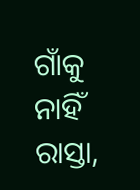ଗାଁକୁ ନାହିଁ ରାସ୍ତା,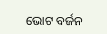ଭୋଟ ବର୍ଜନ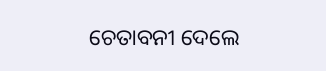ଚେତାବନୀ ଦେଲେ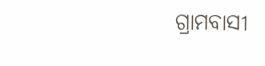ଗ୍ରାମବାସୀ